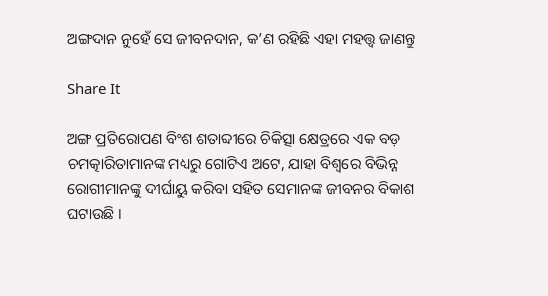ଅଙ୍ଗଦାନ ନୁହେଁ ସେ ଜୀବନଦାନ, କ’ଣ ରହିଛି ଏହା ମହତ୍ତ୍ୱ ଜାଣନ୍ତୁ

Share It

ଅଙ୍ଗ ପ୍ରତିରୋପଣ ବିଂଶ ଶତାବ୍ଦୀରେ ଚିକିତ୍ସା କ୍ଷେତ୍ରରେ ଏକ ବଡ଼ ଚମତ୍କାରିତାମାନଙ୍କ ମଧ୍ୟରୁ ଗୋଟିଏ ଅଟେ, ଯାହା ବିଶ୍ୱରେ ବିଭିନ୍ନ ରୋଗୀମାନଙ୍କୁ ଦୀର୍ଘାୟୁ କରିବା ସହିତ ସେମାନଙ୍କ ଜୀବନର ବିକାଶ ଘଟାଉଛି ।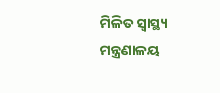ମିଳିତ ସ୍ୱାସ୍ଥ୍ୟ ମନ୍ତ୍ରଣାଳୟ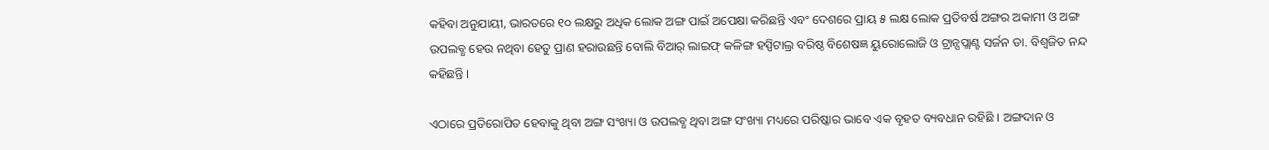କହିବା ଅନୁଯାୟୀ, ଭାରତରେ ୧୦ ଲକ୍ଷରୁ ଅଧିକ ଲୋକ ଅଙ୍ଗ ପାଇଁ ଅପେକ୍ଷା କରିଛନ୍ତି ଏବଂ ଦେଶରେ ପ୍ରାୟ ୫ ଲକ୍ଷ ଲୋକ ପ୍ରତିବର୍ଷ ଅଙ୍ଗର ଅକାମୀ ଓ ଅଙ୍ଗ ଉପଲବ୍ଧ ହେଉ ନଥିବା ହେତୁ ପ୍ରାଣ ହରାଉଛନ୍ତି ବୋଲି ବିଆର୍ ଲାଇଫ୍ କଳିଙ୍ଗ ହସ୍ପିଟାଲ୍ର ବରିଷ୍ଠ ବିଶେଷଜ୍ଞ ୟୁରୋଲୋଜି ଓ ଟ୍ରାନ୍ସପ୍ଲାଣ୍ଟ ସର୍ଜନ ଡା. ବିଶ୍ୱଜିତ ନନ୍ଦ କହିଛନ୍ତି ।

ଏଠାରେ ପ୍ରତିରୋପିତ ହେବାକୁ ଥିବା ଅଙ୍ଗ ସଂଖ୍ୟା ଓ ଉପଲବ୍ଧ ଥିବା ଅଙ୍ଗ ସଂଖ୍ୟା ମଧ୍ୟରେ ପରିଷ୍କାର ଭାବେ ଏକ ବୃହତ ବ୍ୟବଧାନ ରହିଛି । ଅଙ୍ଗଦାନ ଓ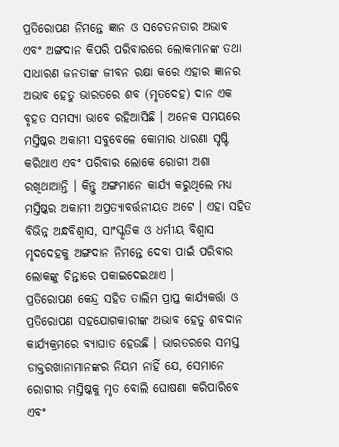ପ୍ରତିରୋପଣ ନିମନ୍ତେ ଜ୍ଞାନ ଓ ସଚେତନତାର ଅଭାବ ଏବଂ ଅଙ୍ଗଦାନ କିପରି ପରିବାରରେ ଲୋକମାନଙ୍କ ତଥା ସାଧାରଣ ଜନତାଙ୍କ ଜୀବନ ରକ୍ଷା କରେ ଏହାର ଜ୍ଞାନର ଅଭାବ ହେତୁ ଭାରତରେ ଶବ (ମୃତଦେହ) ଦାନ ଏକ ବୃହତ ସମସ୍ୟା ଭାବେ ରହିଆସିଛି । ଅନେକ ସମୟରେ ମସ୍ତିଷ୍କର ଅକାମୀ ସବୁବେଳେ କୋମାର ଧାରଣା ସୃଷ୍ଟି କରିଥାଏ ଏବଂ ପରିବାର ଲୋକେ ରୋଗୀ ଅଶା ରଖିଥାଆନ୍ତି । କିନ୍ତୁ ଅଙ୍ଗମାନେ କାର୍ଯ୍ୟ କରୁଥିଲେ ମଧ୍ୟ ମସ୍ତିଷ୍କର ଅକାମୀ ଅପ୍ରତ୍ୟାବର୍ତ୍ତନୀୟତ ଅଟେ । ଏହା ସହିତ ବିଭିନ୍ନ ଅନ୍ଧବିଶ୍ୱାସ, ସାଂସ୍କୃତିକ ଓ ଧର୍ମୀୟ ବିଶ୍ୱାସ ମୃଦଦେହକୁ ଅଙ୍ଗଦାନ ନିମନ୍ତେ ଦେବା ପାଇଁ ପରିବାର ଲୋକଙ୍କୁ ଚିନ୍ତାରେ ପକାଇଦେଇଥାଏ ।
ପ୍ରତିରୋପଣ କେନ୍ଦ୍ର ସହିତ ତାଲିମ ପ୍ରାପ୍ତ କାର୍ଯ୍ୟକର୍ତ୍ତା ଓ ପ୍ରତିରୋପଣ ସହଯୋଗକାରୀଙ୍କ ଅଭାବ ହେତୁ ଶବଦାନ କାର୍ଯ୍ୟକ୍ରମରେ ବ୍ୟାଘାତ ହେଉଛି । ଭାରତରରେ ସମସ୍ତ ଡାକ୍ତରଖାନାମାନଙ୍କର ନିୟମ ନାହିଁ ଯେ, ସେମାନେ ରୋଗୀର ମସ୍ତିଷ୍କକୁ ମୃତ ବୋଲି ଘୋଷଣା କରିପାରିବେ ଏବଂ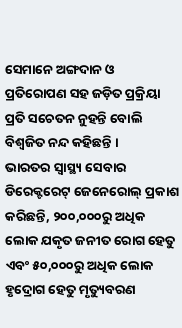ସେମାନେ ଅଙ୍ଗଦାନ ଓ ପ୍ରତିରୋପଣ ସହ ଜଡ଼ିତ ପ୍ରକ୍ରିୟା ପ୍ରତି ସଚେତନ ନୁହନ୍ତି ବୋଲି ବିଶ୍ୱଜିତ ନନ୍ଦ କହିଛନ୍ତି ।
ଭାରତର ସ୍ୱାସ୍ଥ୍ୟ ସେବାର ଡିରେକ୍ଟରେଟ୍ ଜେନେରୋଲ୍ ପ୍ରକାଶ କରିଛନ୍ତି, ୨୦୦,୦୦୦ରୁ ଅଧିକ ଲୋକ ଯକୃତ ଜନୀତ ରୋଗ ହେତୁ ଏବଂ ୫୦,୦୦୦ରୁ ଅଧିକ ଲୋକ ହୃଦ୍ରୋଗ ହେତୁ ମୃତ୍ୟୁବରଣ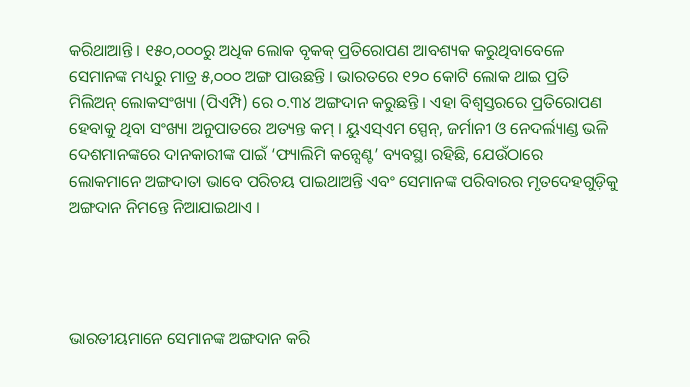କରିଥାଆନ୍ତି । ୧୫୦,୦୦୦ରୁ ଅଧିକ ଲୋକ ବୃକକ୍ ପ୍ରତିରୋପଣ ଆବଶ୍ୟକ କରୁଥିବାବେଳେ ସେମାନଙ୍କ ମଧ୍ୟରୁ ମାତ୍ର ୫,୦୦୦ ଅଙ୍ଗ ପାଉଛନ୍ତି । ଭାରତରେ ୧୨୦ କୋଟି ଲୋକ ଥାଇ ପ୍ରତି ମିଲିଅନ୍ ଲୋକସଂଖ୍ୟା (ପିଏମ୍ପି) ରେ ୦.୩୪ ଅଙ୍ଗଦାନ କରୁଛନ୍ତି । ଏହା ବିଶ୍ୱସ୍ତରରେ ପ୍ରତିରୋପଣ ହେବାକୁ ଥିବା ସଂଖ୍ୟା ଅନୁପାତରେ ଅତ୍ୟନ୍ତ କମ୍ । ୟୁଏସ୍ଏମ ସ୍ପେନ୍, ଜର୍ମାନୀ ଓ ନେଦର୍ଲ୍ୟାଣ୍ଡ ଭଳି ଦେଶମାନଙ୍କରେ ଦାନକାରୀଙ୍କ ପାଇଁ ‘ଫ୍ୟାଲିମି କନ୍ସେଣ୍ଟ’ ବ୍ୟବସ୍ଥା ରହିଛି, ଯେଉଁଠାରେ ଲୋକମାନେ ଅଙ୍ଗଦାତା ଭାବେ ପରିଚୟ ପାଇଥାଅନ୍ତି ଏବଂ ସେମାନଙ୍କ ପରିବାରର ମୃତଦେହଗୁଡ଼ିକୁ ଅଙ୍ଗଦାନ ନିମନ୍ତେ ନିଆଯାଇଥାଏ ।




ଭାରତୀୟମାନେ ସେମାନଙ୍କ ଅଙ୍ଗଦାନ କରି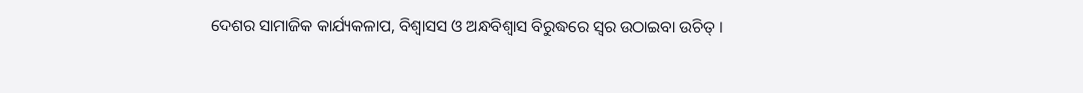ଦେଶର ସାମାଜିକ କାର୍ଯ୍ୟକଳାପ, ବିଶ୍ୱାସସ ଓ ଅନ୍ଧବିଶ୍ୱାସ ବିରୁଦ୍ଧରେ ସ୍ୱର ଉଠାଇବା ଉଚିତ୍ ।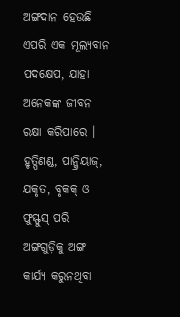ଅଙ୍ଗଦାନ ହେଉଛି ଏପରି ଏକ ମୂଲ୍ୟବାନ ପଦକ୍ଷେପ, ଯାହା ଅନେକଙ୍କ ଜୀବନ ରକ୍ଷା କରିପାରେ । ହୃତ୍ପିଣଣ୍ଡ, ପାନ୍କ୍ରିୟାଜ୍, ଯକୃତ, ବୃକକ୍ ଓ ଫୁସ୍ଫୁସ୍ ପରି ଅଙ୍ଗଗୁଡ଼ିକୁ ଅଙ୍ଗ କାର୍ଯ୍ୟ କରୁନଥିବା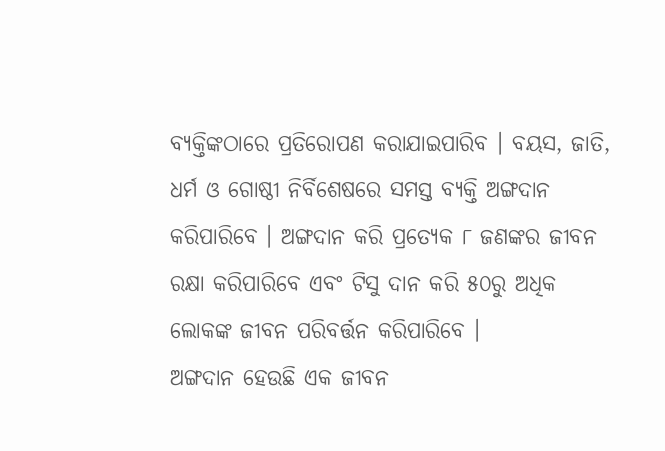ବ୍ୟକ୍ତିଙ୍କଠାରେ ପ୍ରତିରୋପଣ କରାଯାଇପାରିବ । ବୟସ, ଜାତି, ଧର୍ମ ଓ ଗୋଷ୍ଠୀ ନିର୍ବିଶେଷରେ ସମସ୍ତ ବ୍ୟକ୍ତି ଅଙ୍ଗଦାନ କରିପାରିବେ । ଅଙ୍ଗଦାନ କରି ପ୍ରତ୍ୟେକ ୮ ଜଣଙ୍କର ଜୀବନ ରକ୍ଷା କରିପାରିବେ ଏବଂ ଟିସୁ ଦାନ କରି ୫୦ରୁ ଅଧିକ ଲୋକଙ୍କ ଜୀବନ ପରିବର୍ତ୍ତନ କରିପାରିବେ ।
ଅଙ୍ଗଦାନ ହେଉଛି ଏକ ଜୀବନ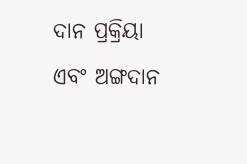ଦାନ ପ୍ରକ୍ରିୟା ଏବଂ ଅଙ୍ଗଦାନ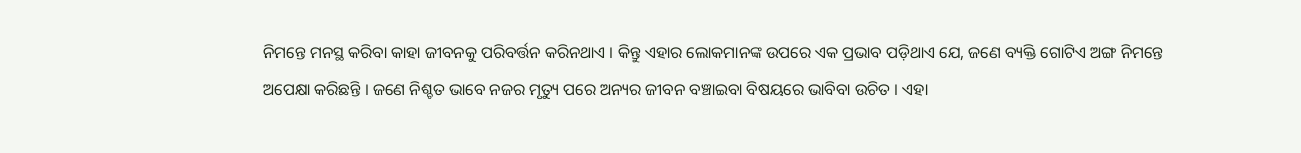ନିମନ୍ତେ ମନସ୍ଥ କରିବା କାହା ଜୀବନକୁ ପରିବର୍ତ୍ତନ କରିନଥାଏ । କିନ୍ତୁ ଏହାର ଲୋକମାନଙ୍କ ଉପରେ ଏକ ପ୍ରଭାବ ପଡ଼ିଥାଏ ଯେ, ଜଣେ ବ୍ୟକ୍ତି ଗୋଟିଏ ଅଙ୍ଗ ନିମନ୍ତେ ଅପେକ୍ଷା କରିଛନ୍ତି । ଜଣେ ନିଶ୍ଚତ ଭାବେ ନଜର ମୃତ୍ୟୁ ପରେ ଅନ୍ୟର ଜୀବନ ବଞ୍ଚାଇବା ବିଷୟରେ ଭାବିବା ଉଚିତ । ଏହା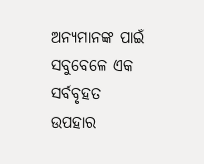ଅନ୍ୟମାନଙ୍କ ପାଇଁ ସବୁବେଳେ ଏକ ସର୍ବବୃହତ ଉପହାର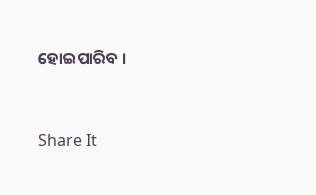ହୋଇପାରିବ ।


Share It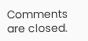Comments are closed.